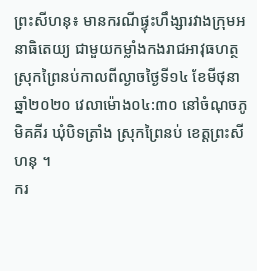ព្រះសីហនុ៖ មានករណីផ្ទុះហឹង្សារវាងក្រុមអនាធិតេយ្យ ជាមួយកម្លាំងកងរាជអាវុធហត្ថ ស្រុកព្រៃនប់កាលពីល្ងាចថ្ងៃទី១៤ ខែមីថុនា ឆ្នាំ២០២០ វេលាម៉ោង០៤:៣០ នៅចំណុចភូមិគគីរ ឃុំបិទត្រាំង ស្រុកព្រៃនប់ ខេត្តព្រះសីហនុ ។
ករ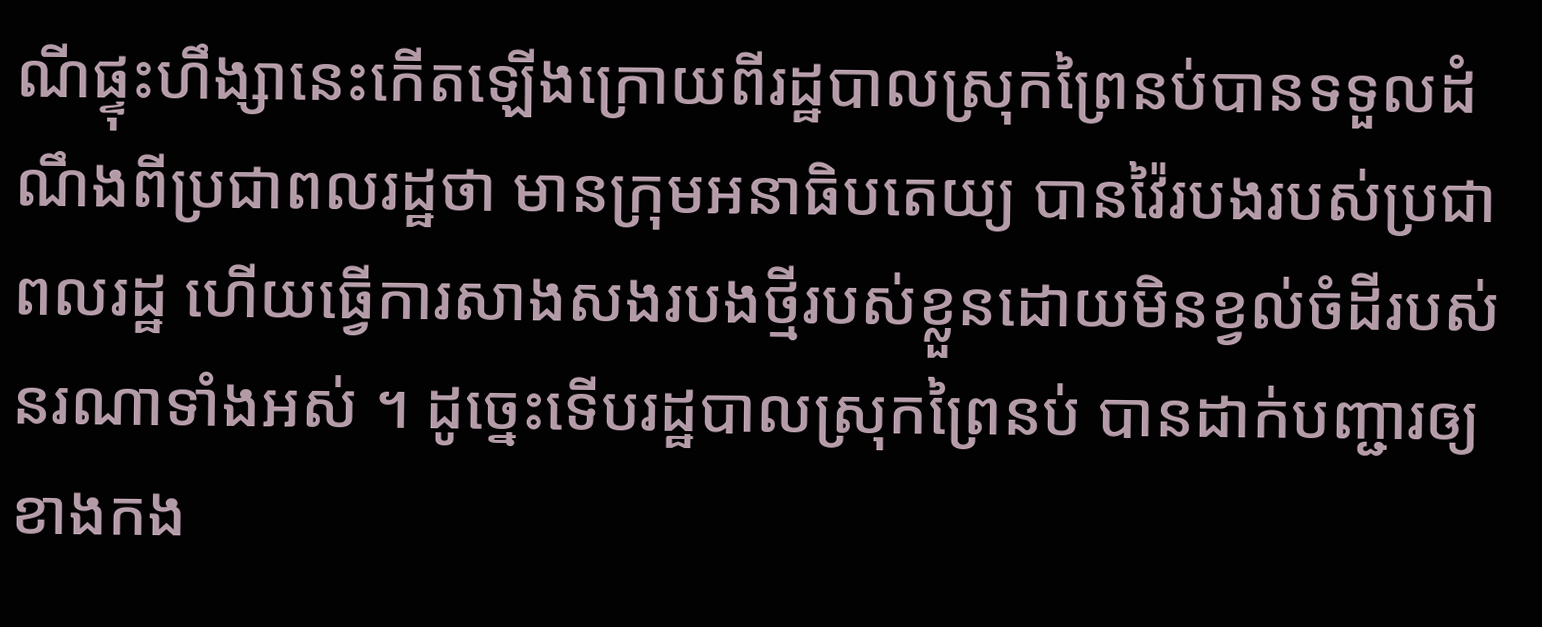ណីផ្ទុះហឹង្សានេះកើតឡើងក្រោយពីរដ្ឋបាលស្រុកព្រៃនប់បានទទួលដំណឹងពីប្រជាពលរដ្ឋថា មានក្រុមអនាធិបតេយ្យ បានវ៉ៃរបងរបស់ប្រជាពលរដ្ឋ ហើយធ្វើការសាងសងរបងថ្មីរបស់ខ្លួនដោយមិនខ្វល់ចំដីរបស់នរណាទាំងអស់ ។ ដូច្នេះទើបរដ្ឋបាលស្រុកព្រៃនប់ បានដាក់បញ្ជារឲ្យខាងកង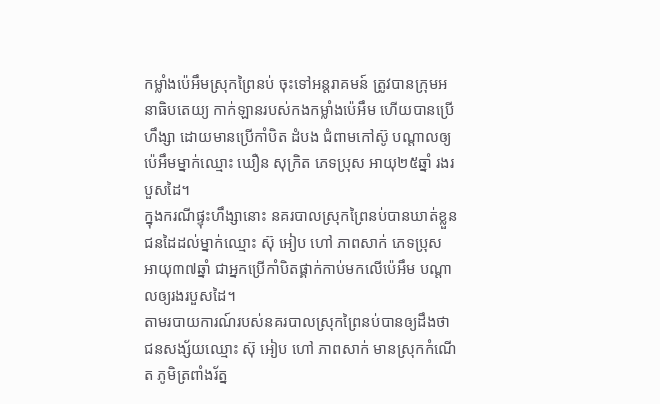កម្លាំងប៉េអឹមស្រុកព្រៃនប់ ចុះទៅអន្តរាគមន៍ ត្រូវបានក្រុមអនាធិបតេយ្យ កាក់ឡានរបស់កងកម្លាំងប៉េអឹម ហើយបានប្រើហឹង្សា ដោយមានប្រើកាំបិត ដំបង ជំពាមកៅស៊ូ បណ្តាលឲ្យប៉េអឹមម្នាក់ឈ្មោះ ឃឿន សុក្រិត ភេទប្រុស អាយុ២៥ឆ្នាំ រងរបួសដៃ។
ក្នុងករណីផ្ទុះហឹង្សានោះ នគរបាលស្រុកព្រៃនប់បានឃាត់ខ្លួនជនដៃដល់ម្នាក់ឈ្មោះ ស៊ុ អៀប ហៅ ភាពសាក់ ភេទប្រុស អាយុ៣៧ឆ្នាំ ជាអ្នកប្រើកាំបិតផ្គាក់កាប់មកលើប៉េអឹម បណ្តាលឲ្យរងរបួសដៃ។
តាមរបាយការណ៍របស់នគរបាលស្រុកព្រៃនប់បានឲ្យដឹងថា ជនសង្ស័យឈ្មោះ ស៊ុ អៀប ហៅ ភាពសាក់ មានស្រុកកំណើត ភូមិត្រពាំងរ័ត្ន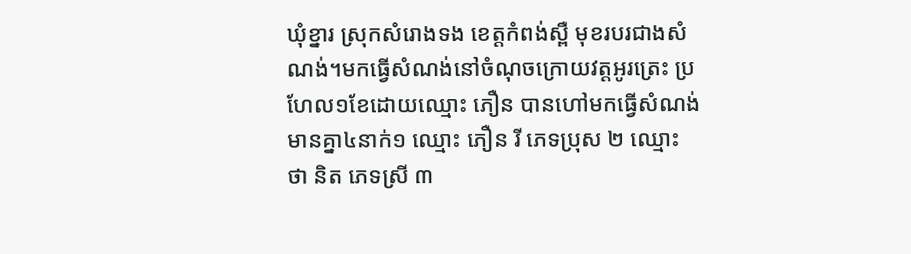ឃុំខ្នារ ស្រុកសំរោងទង ខេត្តកំពង់ស្ពឺ មុខរបរជាងសំណង់។មកធ្វើសំណង់នៅចំណុចក្រោយវត្តអូរត្រេះ ប្រហែល១ខែដោយឈ្មោះ ភឿន បានហៅមកធ្វើសំណង់ មានគ្នា៤នាក់១ ឈ្មោះ ភឿន រី ភេទប្រុស ២ ឈ្មោះ ថា និត ភេទស្រី ៣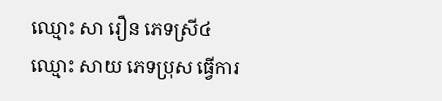ឈ្មោះ សា រឿន ភេទស្រី៤ ឈ្មោះ សាយ ភេទប្រុស ធ្វើការ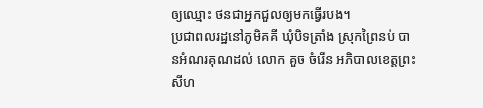ឲ្យឈ្មោះ ថនជាអ្នកជួលឲ្យមកធ្វើរបង។
ប្រជាពលរដ្ឋនៅភូមិគគី ឃុំបិទត្រាំង ស្រុកព្រៃនប់ បានអំណរគុណដល់ លោក គួច ចំរេីន អភិបាលខេត្តព្រះសីហ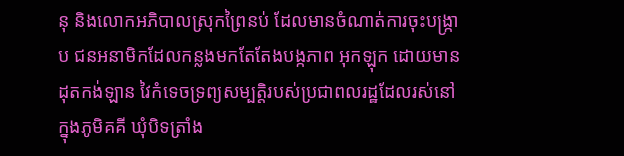នុ និងលោកអភិបាលស្រុកព្រៃនប់ ដែលមានចំណាត់ការចុះបង្រ្កាប ជនអនាមិកដែលកន្លងមកតែតែងបង្កភាព អុកឡុក ដោយមានដុតកង់ឡាន វៃកំទេចទ្រព្យសម្បត្តិរបស់ប្រជាពលរដ្ឋដែលរស់នៅក្នុងភូមិគគី ឃុំបិទត្រាំង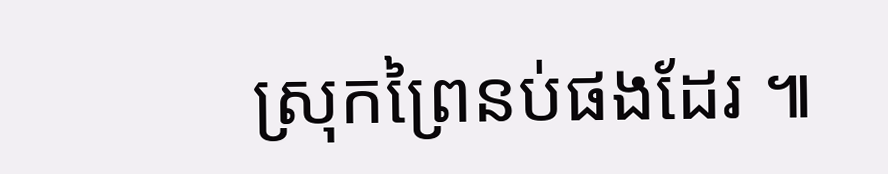ស្រុកព្រៃនប់ផងដែរ ៕